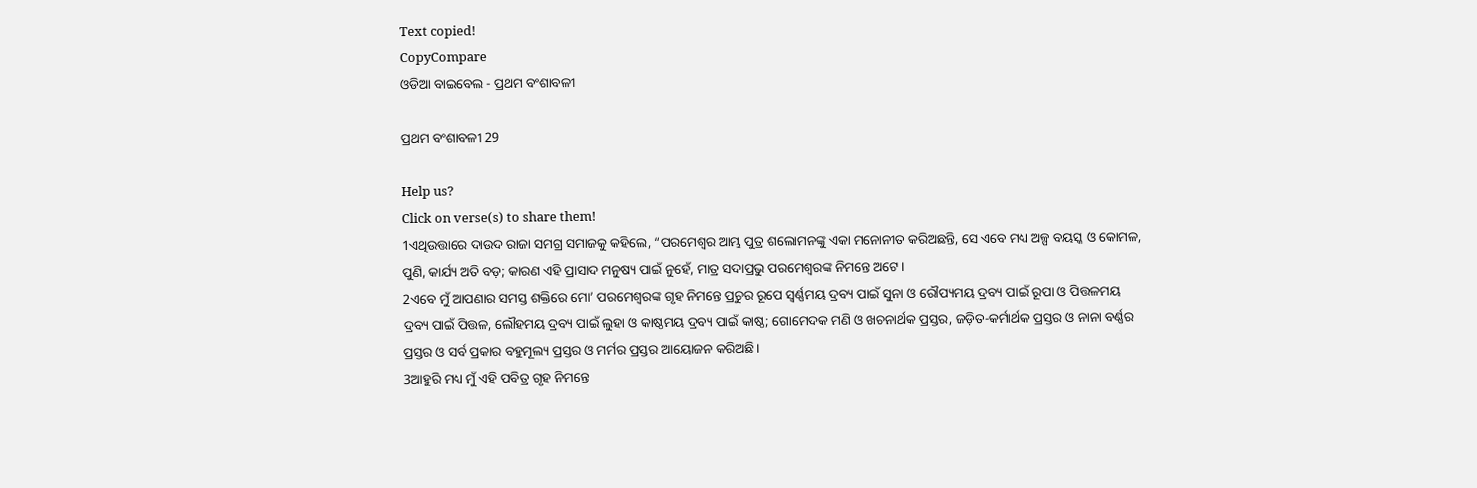Text copied!
CopyCompare
ଓଡିଆ ବାଇବେଲ - ପ୍ରଥମ ବଂଶାବଳୀ

ପ୍ରଥମ ବଂଶାବଳୀ 29

Help us?
Click on verse(s) to share them!
1ଏଥିଉତ୍ତାରେ ଦାଉଦ ରାଜା ସମଗ୍ର ସମାଜକୁ କହିଲେ, “ପରମେଶ୍ୱର ଆମ୍ଭ ପୁତ୍ର ଶଲୋମନଙ୍କୁ ଏକା ମନୋନୀତ କରିଅଛନ୍ତି, ସେ ଏବେ ମଧ୍ୟ ଅଳ୍ପ ବୟସ୍କ ଓ କୋମଳ, ପୁଣି, କାର୍ଯ୍ୟ ଅତି ବଡ଼; କାରଣ ଏହି ପ୍ରାସାଦ ମନୁଷ୍ୟ ପାଇଁ ନୁହେଁ, ମାତ୍ର ସଦାପ୍ରଭୁ ପରମେଶ୍ୱରଙ୍କ ନିମନ୍ତେ ଅଟେ।
2ଏବେ ମୁଁ ଆପଣାର ସମସ୍ତ ଶକ୍ତିରେ ମୋ’ ପରମେଶ୍ୱରଙ୍କ ଗୃହ ନିମନ୍ତେ ପ୍ରଚୁର ରୂପେ ସ୍ୱର୍ଣ୍ଣମୟ ଦ୍ରବ୍ୟ ପାଇଁ ସୁନା ଓ ରୌପ୍ୟମୟ ଦ୍ରବ୍ୟ ପାଇଁ ରୂପା ଓ ପିତ୍ତଳମୟ ଦ୍ରବ୍ୟ ପାଇଁ ପିତ୍ତଳ, ଲୌହମୟ ଦ୍ରବ୍ୟ ପାଇଁ ଲୁହା ଓ କାଷ୍ଠମୟ ଦ୍ରବ୍ୟ ପାଇଁ କାଷ୍ଠ; ଗୋମେଦକ ମଣି ଓ ଖଚନାର୍ଥକ ପ୍ରସ୍ତର, ଜଡ଼ିତ-କର୍ମାର୍ଥକ ପ୍ରସ୍ତର ଓ ନାନା ବର୍ଣ୍ଣର ପ୍ରସ୍ତର ଓ ସର୍ବ ପ୍ରକାର ବହୁମୂଲ୍ୟ ପ୍ରସ୍ତର ଓ ମର୍ମର ପ୍ରସ୍ତର ଆୟୋଜନ କରିଅଛି।
3ଆହୁରି ମଧ୍ୟ ମୁଁ ଏହି ପବିତ୍ର ଗୃହ ନିମନ୍ତେ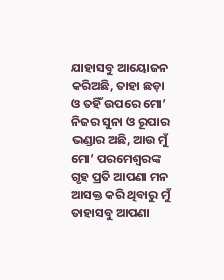ଯାହାସବୁ ଆୟୋଜନ କରିଅଛି, ତାହା ଛଡ଼ା ଓ ତହିଁ ଉପରେ ମୋ’ ନିଜର ସୁନା ଓ ରୂପାର ଭଣ୍ଡାର ଅଛି, ଆଉ ମୁଁ ମୋ’ ପରମେଶ୍ୱରଙ୍କ ଗୃହ ପ୍ରତି ଆପଣା ମନ ଆସକ୍ତ କରି ଥିବାରୁ ମୁଁ ତାହାସବୁ ଆପଣା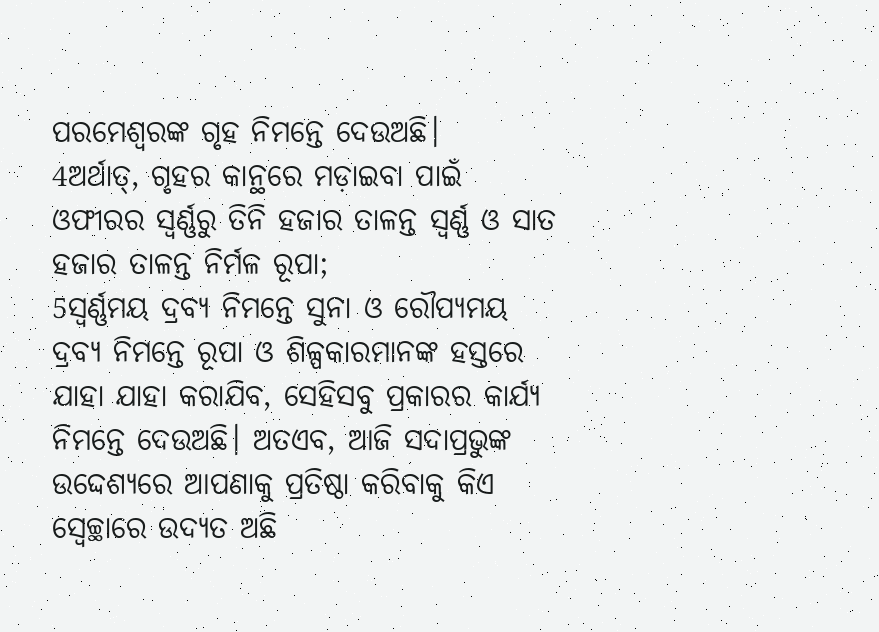ପରମେଶ୍ୱରଙ୍କ ଗୃହ ନିମନ୍ତେ ଦେଉଅଛି।
4ଅର୍ଥାତ୍‍, ଗୃହର କାନ୍ଥରେ ମଡ଼ାଇବା ପାଇଁ ଓଫୀରର ସ୍ୱର୍ଣ୍ଣରୁ ତିନି ହଜାର ତାଳନ୍ତ ସ୍ୱର୍ଣ୍ଣ ଓ ସାତ ହଜାର ତାଳନ୍ତ ନିର୍ମଳ ରୂପା;
5ସ୍ୱର୍ଣ୍ଣମୟ ଦ୍ରବ୍ୟ ନିମନ୍ତେ ସୁନା ଓ ରୌପ୍ୟମୟ ଦ୍ରବ୍ୟ ନିମନ୍ତେ ରୂପା ଓ ଶିଳ୍ପକାରମାନଙ୍କ ହସ୍ତରେ ଯାହା ଯାହା କରାଯିବ, ସେହିସବୁ ପ୍ରକାରର କାର୍ଯ୍ୟ ନିମନ୍ତେ ଦେଉଅଛି। ଅତଏବ, ଆଜି ସଦାପ୍ରଭୁଙ୍କ ଉଦ୍ଦେଶ୍ୟରେ ଆପଣାକୁ ପ୍ରତିଷ୍ଠା କରିବାକୁ କିଏ ସ୍ୱେଚ୍ଛାରେ ଉଦ୍ୟତ ଅଛି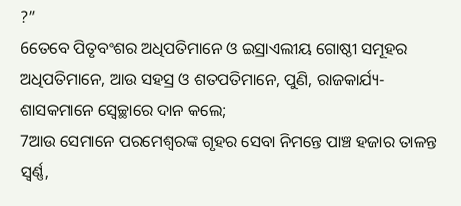?”
6ତେବେ ପିତୃବଂଶର ଅଧିପତିମାନେ ଓ ଇସ୍ରାଏଲୀୟ ଗୋଷ୍ଠୀ ସମୂହର ଅଧିପତିମାନେ, ଆଉ ସହସ୍ର ଓ ଶତପତିମାନେ, ପୁଣି, ରାଜକାର୍ଯ୍ୟ-ଶାସକମାନେ ସ୍ୱେଚ୍ଛାରେ ଦାନ କଲେ;
7ଆଉ ସେମାନେ ପରମେଶ୍ୱରଙ୍କ ଗୃହର ସେବା ନିମନ୍ତେ ପାଞ୍ଚ ହଜାର ତାଳନ୍ତ ସ୍ୱର୍ଣ୍ଣ,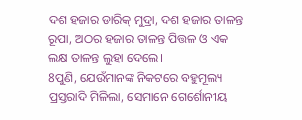ଦଶ ହଜାର ଡାରିକ୍‍ ମୁଦ୍ରା, ଦଶ ହଜାର ତାଳନ୍ତ ରୂପା, ଅଠର ହଜାର ତାଳନ୍ତ ପିତ୍ତଳ ଓ ଏକ ଲକ୍ଷ ତାଳନ୍ତ ଲୁହା ଦେଲେ।
8ପୁଣି, ଯେଉଁମାନଙ୍କ ନିକଟରେ ବହୁମୂଲ୍ୟ ପ୍ରସ୍ତରାଦି ମିଳିଲା, ସେମାନେ ଗେର୍ଶୋନୀୟ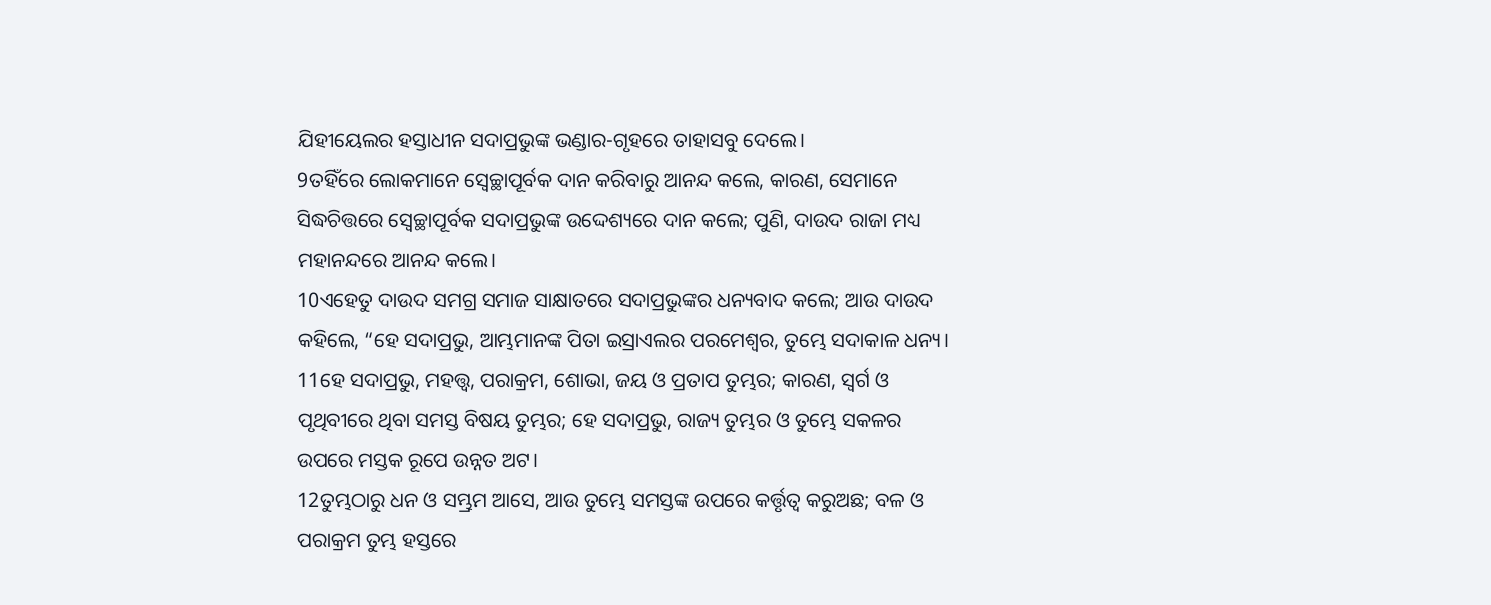ଯିହୀୟେଲର ହସ୍ତାଧୀନ ସଦାପ୍ରଭୁଙ୍କ ଭଣ୍ଡାର-ଗୃହରେ ତାହାସବୁ ଦେଲେ।
9ତହିଁରେ ଲୋକମାନେ ସ୍ୱେଚ୍ଛାପୂର୍ବକ ଦାନ କରିବାରୁ ଆନନ୍ଦ କଲେ, କାରଣ, ସେମାନେ ସିଦ୍ଧଚିତ୍ତରେ ସ୍ୱେଚ୍ଛାପୂର୍ବକ ସଦାପ୍ରଭୁଙ୍କ ଉଦ୍ଦେଶ୍ୟରେ ଦାନ କଲେ; ପୁଣି, ଦାଉଦ ରାଜା ମଧ୍ୟ ମହାନନ୍ଦରେ ଆନନ୍ଦ କଲେ।
10ଏହେତୁ ଦାଉଦ ସମଗ୍ର ସମାଜ ସାକ୍ଷାତରେ ସଦାପ୍ରଭୁଙ୍କର ଧନ୍ୟବାଦ କଲେ; ଆଉ ଦାଉଦ କହିଲେ, “ହେ ସଦାପ୍ରଭୁ, ଆମ୍ଭମାନଙ୍କ ପିତା ଇସ୍ରାଏଲର ପରମେଶ୍ୱର, ତୁମ୍ଭେ ସଦାକାଳ ଧନ୍ୟ।
11ହେ ସଦାପ୍ରଭୁ, ମହତ୍ତ୍ୱ, ପରାକ୍ରମ, ଶୋଭା, ଜୟ ଓ ପ୍ରତାପ ତୁମ୍ଭର; କାରଣ, ସ୍ୱର୍ଗ ଓ ପୃଥିବୀରେ ଥିବା ସମସ୍ତ ବିଷୟ ତୁମ୍ଭର; ହେ ସଦାପ୍ରଭୁ, ରାଜ୍ୟ ତୁମ୍ଭର ଓ ତୁମ୍ଭେ ସକଳର ଉପରେ ମସ୍ତକ ରୂପେ ଉନ୍ନତ ଅଟ।
12ତୁମ୍ଭଠାରୁ ଧନ ଓ ସମ୍ଭ୍ରମ ଆସେ, ଆଉ ତୁମ୍ଭେ ସମସ୍ତଙ୍କ ଉପରେ କର୍ତ୍ତୃତ୍ୱ କରୁଅଛ; ବଳ ଓ ପରାକ୍ରମ ତୁମ୍ଭ ହସ୍ତରେ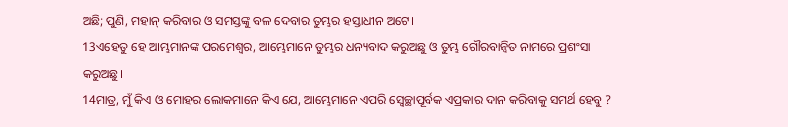ଅଛି; ପୁଣି, ମହାନ୍ କରିବାର ଓ ସମସ୍ତଙ୍କୁ ବଳ ଦେବାର ତୁମ୍ଭର ହସ୍ତାଧୀନ ଅଟେ।
13ଏହେତୁ ହେ ଆମ୍ଭମାନଙ୍କ ପରମେଶ୍ୱର, ଆମ୍ଭେମାନେ ତୁମ୍ଭର ଧନ୍ୟବାଦ କରୁଅଛୁ ଓ ତୁମ୍ଭ ଗୌରବାନ୍ୱିତ ନାମରେ ପ୍ରଶଂସା କରୁଅଛୁ।
14ମାତ୍ର, ମୁଁ କିଏ ଓ ମୋହର ଲୋକମାନେ କିଏ ଯେ, ଆମ୍ଭେମାନେ ଏପରି ସ୍ୱେଚ୍ଛାପୂର୍ବକ ଏପ୍ରକାର ଦାନ କରିବାକୁ ସମର୍ଥ ହେବୁ ?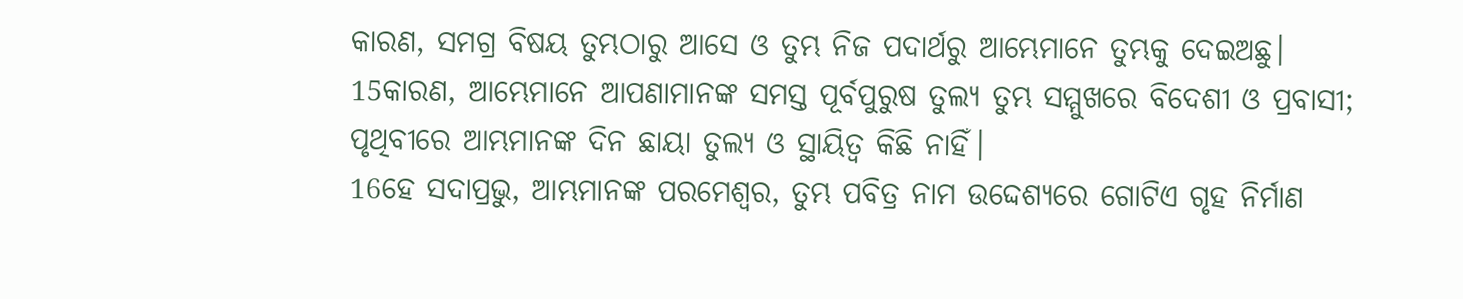କାରଣ, ସମଗ୍ର ବିଷୟ ତୁମ୍ଭଠାରୁ ଆସେ ଓ ତୁମ୍ଭ ନିଜ ପଦାର୍ଥରୁ ଆମ୍ଭେମାନେ ତୁମ୍ଭକୁ ଦେଇଅଛୁ।
15କାରଣ, ଆମ୍ଭେମାନେ ଆପଣାମାନଙ୍କ ସମସ୍ତ ପୂର୍ବପୁରୁଷ ତୁଲ୍ୟ ତୁମ୍ଭ ସମ୍ମୁଖରେ ବିଦେଶୀ ଓ ପ୍ରବାସୀ; ପୃଥିବୀରେ ଆମ୍ଭମାନଙ୍କ ଦିନ ଛାୟା ତୁଲ୍ୟ ଓ ସ୍ଥାୟିତ୍ୱ କିଛି ନାହିଁ।
16ହେ ସଦାପ୍ରଭୁ, ଆମ୍ଭମାନଙ୍କ ପରମେଶ୍ୱର, ତୁମ୍ଭ ପବିତ୍ର ନାମ ଉଦ୍ଦେଶ୍ୟରେ ଗୋଟିଏ ଗୃହ ନିର୍ମାଣ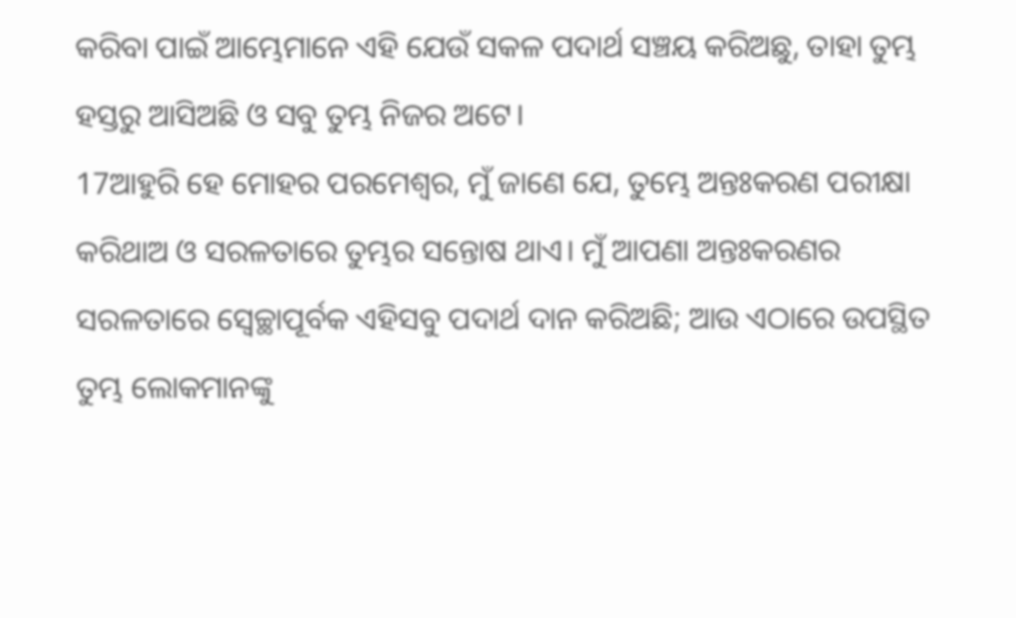କରିବା ପାଇଁ ଆମ୍ଭେମାନେ ଏହି ଯେଉଁ ସକଳ ପଦାର୍ଥ ସଞ୍ଚୟ କରିଅଛୁ, ତାହା ତୁମ୍ଭ ହସ୍ତରୁ ଆସିଅଛି ଓ ସବୁ ତୁମ୍ଭ ନିଜର ଅଟେ।
17ଆହୁରି ହେ ମୋହର ପରମେଶ୍ୱର, ମୁଁ ଜାଣେ ଯେ, ତୁମ୍ଭେ ଅନ୍ତଃକରଣ ପରୀକ୍ଷା କରିଥାଅ ଓ ସରଳତାରେ ତୁମ୍ଭର ସନ୍ତୋଷ ଥାଏ। ମୁଁ ଆପଣା ଅନ୍ତଃକରଣର ସରଳତାରେ ସ୍ୱେଚ୍ଛାପୂର୍ବକ ଏହିସବୁ ପଦାର୍ଥ ଦାନ କରିଅଛି; ଆଉ ଏଠାରେ ଉପସ୍ଥିତ ତୁମ୍ଭ ଲୋକମାନଙ୍କୁ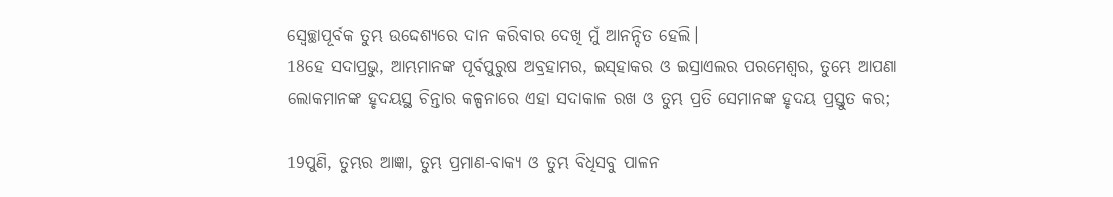ସ୍ୱେଚ୍ଛାପୂର୍ବକ ତୁମ୍ଭ ଉଦ୍ଦେଶ୍ୟରେ ଦାନ କରିବାର ଦେଖି ମୁଁ ଆନନ୍ଦିତ ହେଲି।
18ହେ ସଦାପ୍ରଭୁ, ଆମ୍ଭମାନଙ୍କ ପୂର୍ବପୁରୁଷ ଅବ୍ରହାମର, ଇସ୍‍ହାକର ଓ ଇସ୍ରାଏଲର ପରମେଶ୍ୱର, ତୁମ୍ଭେ ଆପଣା ଲୋକମାନଙ୍କ ହୃଦୟସ୍ଥ ଚିନ୍ତାର କଳ୍ପନାରେ ଏହା ସଦାକାଳ ରଖ ଓ ତୁମ୍ଭ ପ୍ରତି ସେମାନଙ୍କ ହୃଦୟ ପ୍ରସ୍ତୁତ କର;

19ପୁଣି, ତୁମ୍ଭର ଆଜ୍ଞା, ତୁମ୍ଭ ପ୍ରମାଣ-ବାକ୍ୟ ଓ ତୁମ୍ଭ ବିଧିସବୁ ପାଳନ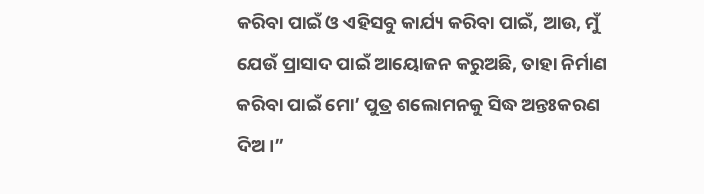କରିବା ପାଇଁ ଓ ଏହିସବୁ କାର୍ଯ୍ୟ କରିବା ପାଇଁ, ଆଉ, ମୁଁ ଯେଉଁ ପ୍ରାସାଦ ପାଇଁ ଆୟୋଜନ କରୁଅଛି, ତାହା ନିର୍ମାଣ କରିବା ପାଇଁ ମୋ’ ପୁତ୍ର ଶଲୋମନକୁ ସିଦ୍ଧ ଅନ୍ତଃକରଣ ଦିଅ।”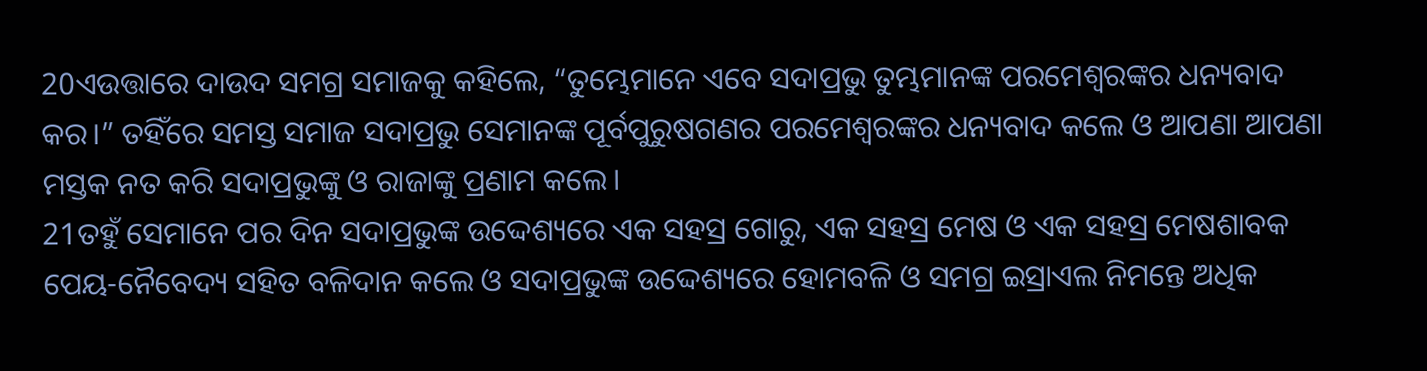20ଏଉତ୍ତାରେ ଦାଉଦ ସମଗ୍ର ସମାଜକୁ କହିଲେ, “ତୁମ୍ଭେମାନେ ଏବେ ସଦାପ୍ରଭୁ ତୁମ୍ଭମାନଙ୍କ ପରମେଶ୍ୱରଙ୍କର ଧନ୍ୟବାଦ କର।” ତହିଁରେ ସମସ୍ତ ସମାଜ ସଦାପ୍ରଭୁ ସେମାନଙ୍କ ପୂର୍ବପୁରୁଷଗଣର ପରମେଶ୍ୱରଙ୍କର ଧନ୍ୟବାଦ କଲେ ଓ ଆପଣା ଆପଣା ମସ୍ତକ ନତ କରି ସଦାପ୍ରଭୁଙ୍କୁ ଓ ରାଜାଙ୍କୁ ପ୍ରଣାମ କଲେ।
21ତହୁଁ ସେମାନେ ପର ଦିନ ସଦାପ୍ରଭୁଙ୍କ ଉଦ୍ଦେଶ୍ୟରେ ଏକ ସହସ୍ର ଗୋରୁ, ଏକ ସହସ୍ର ମେଷ ଓ ଏକ ସହସ୍ର ମେଷଶାବକ ପେୟ-ନୈବେଦ୍ୟ ସହିତ ବଳିଦାନ କଲେ ଓ ସଦାପ୍ରଭୁଙ୍କ ଉଦ୍ଦେଶ୍ୟରେ ହୋମବଳି ଓ ସମଗ୍ର ଇସ୍ରାଏଲ ନିମନ୍ତେ ଅଧିକ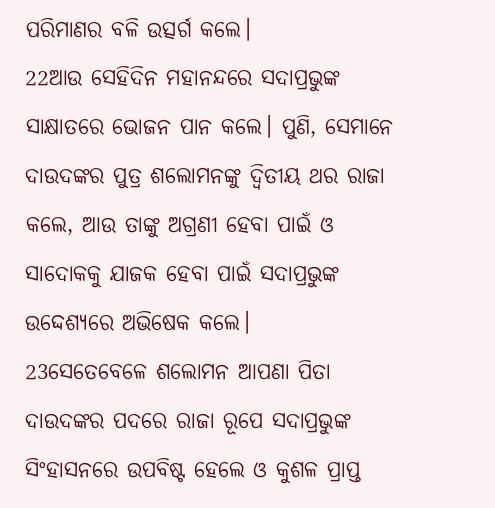ପରିମାଣର ବଳି ଉତ୍ସର୍ଗ କଲେ।
22ଆଉ ସେହିଦିନ ମହାନନ୍ଦରେ ସଦାପ୍ରଭୁଙ୍କ ସାକ୍ଷାତରେ ଭୋଜନ ପାନ କଲେ। ପୁଣି, ସେମାନେ ଦାଉଦଙ୍କର ପୁତ୍ର ଶଲୋମନଙ୍କୁ ଦ୍ୱିତୀୟ ଥର ରାଜା କଲେ, ଆଉ ତାଙ୍କୁ ଅଗ୍ରଣୀ ହେବା ପାଇଁ ଓ ସାଦୋକକୁ ଯାଜକ ହେବା ପାଇଁ ସଦାପ୍ରଭୁଙ୍କ ଉଦ୍ଦେଶ୍ୟରେ ଅଭିଷେକ କଲେ।
23ସେତେବେଳେ ଶଲୋମନ ଆପଣା ପିତା ଦାଉଦଙ୍କର ପଦରେ ରାଜା ରୂପେ ସଦାପ୍ରଭୁଙ୍କ ସିଂହାସନରେ ଉପବିଷ୍ଟ ହେଲେ ଓ କୁଶଳ ପ୍ରାପ୍ତ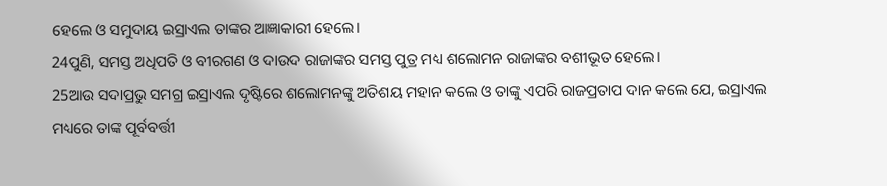ହେଲେ ଓ ସମୁଦାୟ ଇସ୍ରାଏଲ ତାଙ୍କର ଆଜ୍ଞାକାରୀ ହେଲେ।
24ପୁଣି, ସମସ୍ତ ଅଧିପତି ଓ ବୀରଗଣ ଓ ଦାଉଦ ରାଜାଙ୍କର ସମସ୍ତ ପୁତ୍ର ମଧ୍ୟ ଶଲୋମନ ରାଜାଙ୍କର ବଶୀଭୂତ ହେଲେ।
25ଆଉ ସଦାପ୍ରଭୁ ସମଗ୍ର ଇସ୍ରାଏଲ ଦୃଷ୍ଟିରେ ଶଲୋମନଙ୍କୁ ଅତିଶୟ ମହାନ କଲେ ଓ ତାଙ୍କୁ ଏପରି ରାଜପ୍ରତାପ ଦାନ କଲେ ଯେ, ଇସ୍ରାଏଲ ମଧ୍ୟରେ ତାଙ୍କ ପୂର୍ବବର୍ତ୍ତୀ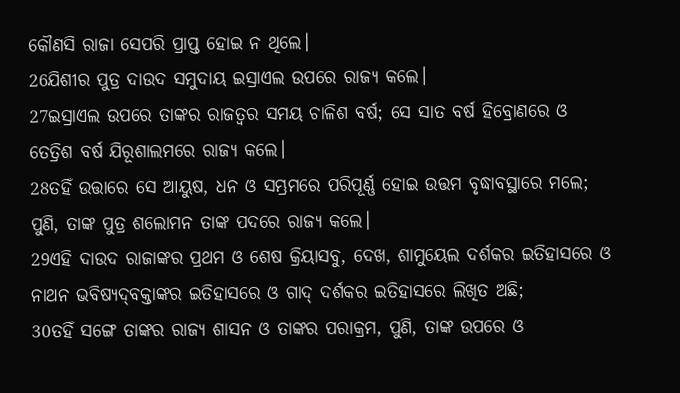କୌଣସି ରାଜା ସେପରି ପ୍ରାପ୍ତ ହୋଇ ନ ଥିଲେ।
26ଯିଶୀର ପୁତ୍ର ଦାଉଦ ସମୁଦାୟ ଇସ୍ରାଏଲ ଉପରେ ରାଜ୍ୟ କଲେ।
27ଇସ୍ରାଏଲ ଉପରେ ତାଙ୍କର ରାଜତ୍ୱର ସମୟ ଚାଳିଶ ବର୍ଷ; ସେ ସାତ ବର୍ଷ ହିବ୍ରୋଣରେ ଓ ତେତ୍ରିଶ ବର୍ଷ ଯିରୂଶାଲମରେ ରାଜ୍ୟ କଲେ।
28ତହିଁ ଉତ୍ତାରେ ସେ ଆୟୁଷ, ଧନ ଓ ସମ୍ଭ୍ରମରେ ପରିପୂର୍ଣ୍ଣ ହୋଇ ଉତ୍ତମ ବୃଦ୍ଧାବସ୍ଥାରେ ମଲେ; ପୁଣି, ତାଙ୍କ ପୁତ୍ର ଶଲୋମନ ତାଙ୍କ ପଦରେ ରାଜ୍ୟ କଲେ।
29ଏହି ଦାଉଦ ରାଜାଙ୍କର ପ୍ରଥମ ଓ ଶେଷ କ୍ରିୟାସବୁ, ଦେଖ, ଶାମୁୟେଲ ଦର୍ଶକର ଇତିହାସରେ ଓ ନାଥନ ଭବିଷ୍ୟଦ୍‍ବକ୍ତାଙ୍କର ଇତିହାସରେ ଓ ଗାଦ୍‍ ଦର୍ଶକର ଇତିହାସରେ ଲିଖିତ ଅଛି;
30ତହିଁ ସଙ୍ଗେ ତାଙ୍କର ରାଜ୍ୟ ଶାସନ ଓ ତାଙ୍କର ପରାକ୍ରମ, ପୁଣି, ତାଙ୍କ ଉପରେ ଓ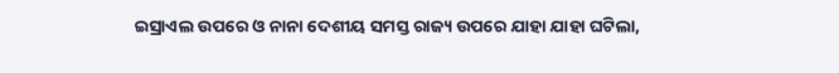ଇସ୍ରାଏଲ ଉପରେ ଓ ନାନା ଦେଶୀୟ ସମସ୍ତ ରାଜ୍ୟ ଉପରେ ଯାହା ଯାହା ଘଟିଲା,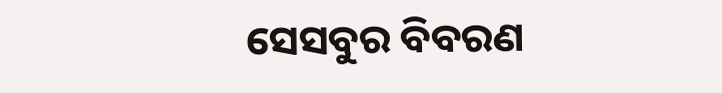ସେସବୁର ବିବରଣ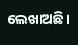ଲେଖାଅଛି।